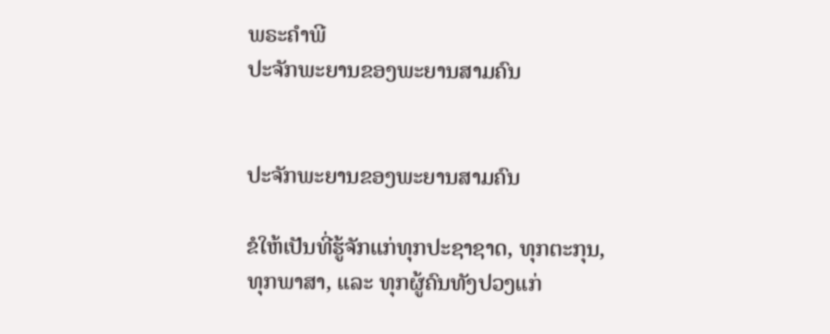ພຣະຄຳພີ
ປະຈັກພະຍານຂອງພະຍານສາມຄົນ


ປະຈັກພະຍານຂອງພະຍານສາມຄົນ

ຂໍໃຫ້ເປັນທີ່ຮູ້ຈັກແກ່ທຸກປະຊາຊາດ, ທຸກຕະກຸນ, ທຸກພາສາ, ແລະ ທຸກຜູ້ຄົນທັງປວງແກ່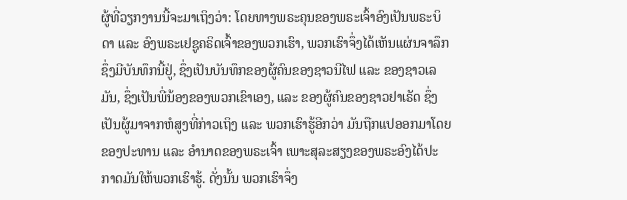ຜູ້ທີ່ວຽກງານນີ້ຈະມາເຖິງວ່າ: ໂດຍທາງພຣະຄຸນຂອງພຣະເຈົ້າອົງເປັນພຣະບິດາ ແລະ ອົງພຣະເຢຊູຄຣິດເຈົ້າຂອງພວກເຮົາ, ພວກເຮົາຈຶ່ງໄດ້ເຫັນແຜ່ນຈາລຶກຊຶ່ງມີບັນທຶກນີ້ຢູ່, ຊຶ່ງເປັນບັນທຶກຂອງຜູ້ຄົນຂອງຊາວນີໄຟ ແລະ ຂອງຊາວເລມັນ, ຊຶ່ງເປັນພີ່ນ້ອງຂອງພວກເຂົາເອງ, ແລະ ຂອງຜູ້ຄົນຂອງຊາວຢາເຣັດ ຊຶ່ງເປັນຜູ້ມາຈາກຫໍສູງທີ່ກ່າວເຖິງ ແລະ ພວກເຮົາຮູ້ອີກວ່າ ມັນຖືກແປອອກມາໂດຍຂອງປະທານ ແລະ ອຳນາດຂອງພຣະເຈົ້າ ເພາະສຸລະສຽງຂອງພຣະອົງໄດ້ປະກາດມັນໃຫ້ພວກເຮົາຮູ້. ດັ່ງນັ້ນ ພວກເຮົາຈຶ່ງ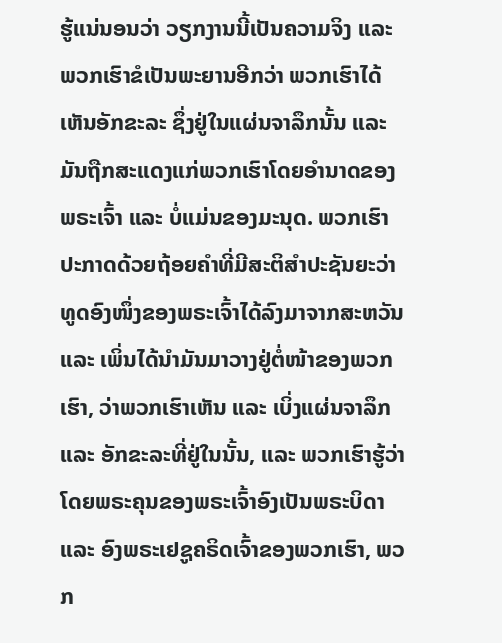ຮູ້ແນ່ນອນວ່າ ວຽກງານນີ້ເປັນຄວາມຈິງ ແລະ ພວກເຮົາຂໍເປັນພະຍານອີກວ່າ ພວກເຮົາໄດ້ເຫັນອັກຂະລະ ຊຶ່ງຢູ່ໃນແຜ່ນຈາລຶກນັ້ນ ແລະ ມັນຖືກສະແດງແກ່ພວກເຮົາໂດຍອຳນາດຂອງພຣະເຈົ້າ ແລະ ບໍ່ແມ່ນຂອງມະນຸດ. ພວກເຮົາປະກາດດ້ວຍຖ້ອຍຄຳທີ່ມີສະຕິສຳປະຊັນຍະວ່າ ທູດອົງໜຶ່ງຂອງພຣະເຈົ້າໄດ້ລົງມາຈາກສະຫວັນ ແລະ ເພິ່ນໄດ້ນຳມັນມາວາງຢູ່ຕໍ່ໜ້າຂອງພວກເຮົາ, ວ່າພວກເຮົາເຫັນ ແລະ ເບິ່ງແຜ່ນຈາລຶກ ແລະ ອັກຂະລະທີ່ຢູ່ໃນນັ້ນ, ແລະ ພວກເຮົາຮູ້ວ່າໂດຍພຣະຄຸນຂອງພຣະເຈົ້າອົງເປັນພຣະບິດາ ແລະ ອົງພຣະເຢຊູຄຣິດເຈົ້າຂອງພວກເຮົາ, ພວກ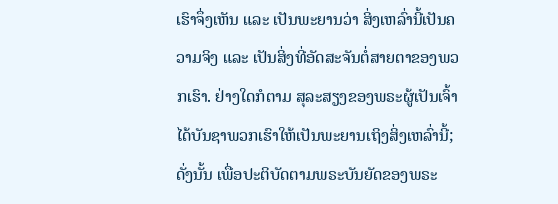ເຮົາຈຶ່ງເຫັນ ແລະ ເປັນພະຍານວ່າ ສິ່ງເຫລົ່ານີ້ເປັນຄວາມຈິງ ແລະ ເປັນສິ່ງທີ່ອັດສະຈັນຕໍ່ສາຍຕາຂອງພວກເຮົາ. ຢ່າງໃດກໍຕາມ ສຸລະສຽງຂອງພຣະຜູ້ເປັນເຈົ້າໄດ້ບັນຊາພວກເຮົາໃຫ້ເປັນພະຍານເຖິງສິ່ງເຫລົ່ານີ້; ດັ່ງນັ້ນ ເພື່ອປະຕິບັດຕາມພຣະບັນຍັດຂອງພຣະ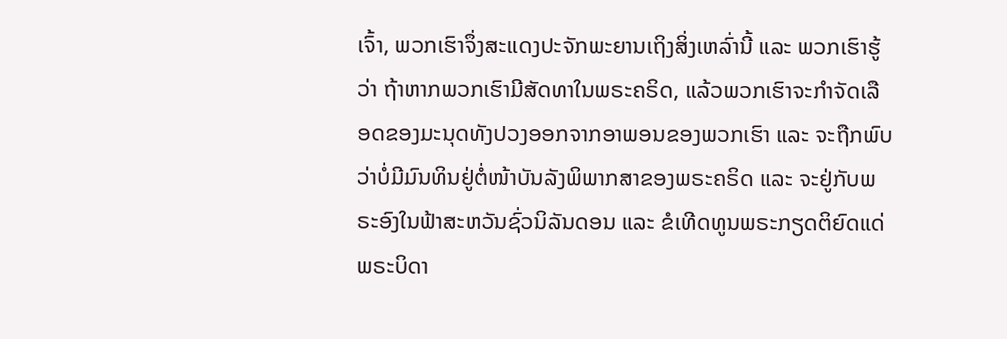ເຈົ້າ, ພວກເຮົາຈຶ່ງສະແດງປະຈັກພະຍານເຖິງສິ່ງເຫລົ່ານີ້ ແລະ ພວກເຮົາຮູ້ວ່າ ຖ້າຫາກພວກເຮົາມີສັດທາໃນພຣະຄຣິດ, ແລ້ວພວກເຮົາຈະກຳຈັດເລືອດຂອງມະນຸດທັງປວງອອກຈາກອາພອນຂອງພວກເຮົາ ແລະ ຈະຖືກພົບວ່າບໍ່ມີມົນທິນຢູ່ຕໍ່ໜ້າບັນລັງພິພາກສາຂອງພຣະຄຣິດ ແລະ ຈະຢູ່ກັບພຣະອົງໃນຟ້າສະຫວັນຊົ່ວນິລັນດອນ ແລະ ຂໍເທີດທູນພຣະກຽດຕິຍົດແດ່ພຣະບິດາ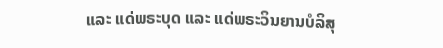ແລະ ແດ່ພຣະບຸດ ແລະ ແດ່ພຣະວິນຍານບໍລິສຸ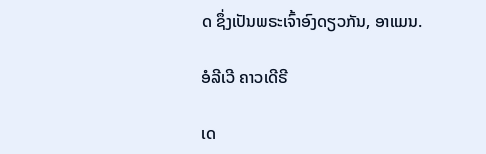ດ ຊຶ່ງເປັນພຣະເຈົ້າອົງດຽວກັນ, ອາແມນ.

ອໍລີເວີ ຄາວເດີຣີ

ເດ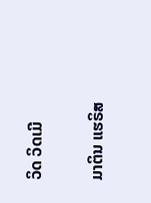ວິດ ວິດເມີ

ມາຕິນ ແຮຣິສ